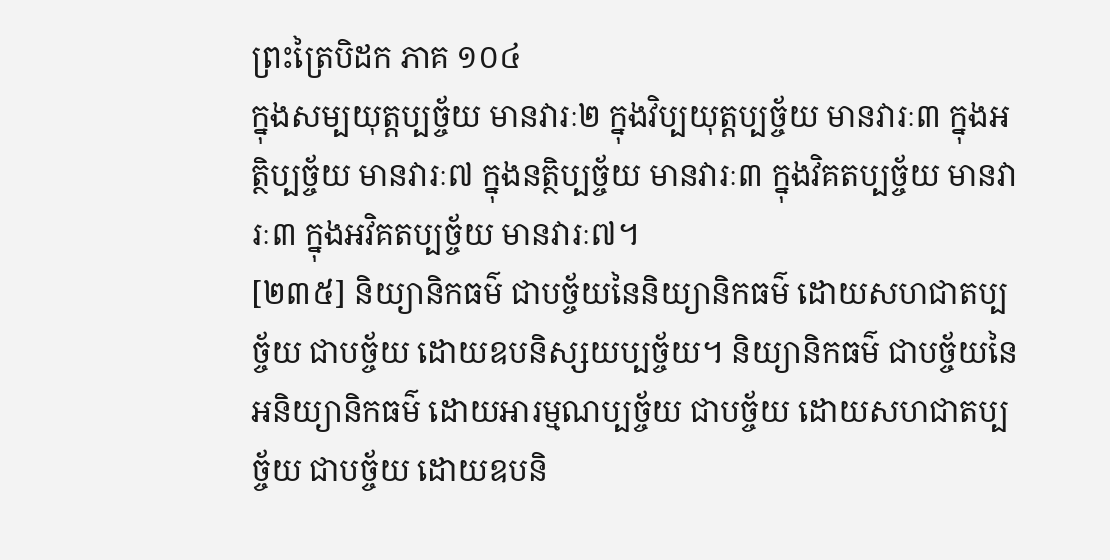ព្រះត្រៃបិដក ភាគ ១០៤
ក្នុងសម្បយុត្តប្បច្ច័យ មានវារៈ២ ក្នុងវិប្បយុត្តប្បច្ច័យ មានវារៈ៣ ក្នុងអត្ថិប្បច្ច័យ មានវារៈ៧ ក្នុងនត្ថិប្បច្ច័យ មានវារៈ៣ ក្នុងវិគតប្បច្ច័យ មានវារៈ៣ ក្នុងអវិគតប្បច្ច័យ មានវារៈ៧។
[២៣៥] និយ្យានិកធម៌ ជាបច្ច័យនៃនិយ្យានិកធម៌ ដោយសហជាតប្បច្ច័យ ជាបច្ច័យ ដោយឧបនិស្សយប្បច្ច័យ។ និយ្យានិកធម៌ ជាបច្ច័យនៃអនិយ្យានិកធម៌ ដោយអារម្មណប្បច្ច័យ ជាបច្ច័យ ដោយសហជាតប្បច្ច័យ ជាបច្ច័យ ដោយឧបនិ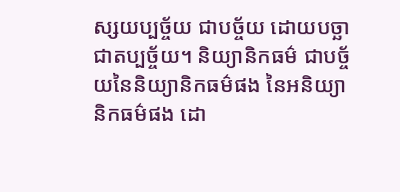ស្សយប្បច្ច័យ ជាបច្ច័យ ដោយបច្ឆាជាតប្បច្ច័យ។ និយ្យានិកធម៌ ជាបច្ច័យនៃនិយ្យានិកធម៌ផង នៃអនិយ្យានិកធម៌ផង ដោ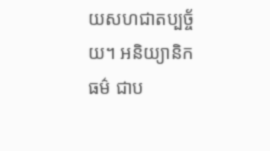យសហជាតប្បច្ច័យ។ អនិយ្យានិកធម៌ ជាប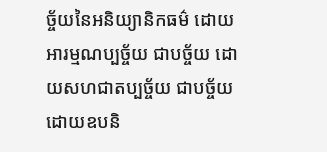ច្ច័យនៃអនិយ្យានិកធម៌ ដោយអារម្មណប្បច្ច័យ ជាបច្ច័យ ដោយសហជាតប្បច្ច័យ ជាបច្ច័យ ដោយឧបនិ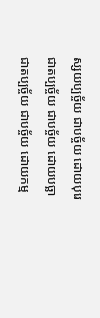ស្សយប្បច្ច័យ ជាបច្ច័យ ដោយបុរេជាតប្បច្ច័យ ជាបច្ច័យ ដោយបច្ឆាជាតប្បច្ច័យ ជាបច្ច័យ ដោយកម្ម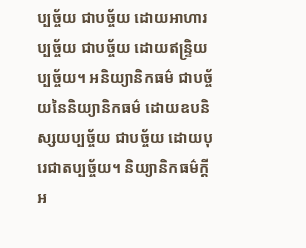ប្បច្ច័យ ជាបច្ច័យ ដោយអាហារប្បច្ច័យ ជាបច្ច័យ ដោយឥន្រ្ទិយប្បច្ច័យ។ អនិយ្យានិកធម៌ ជាបច្ច័យនៃនិយ្យានិកធម៌ ដោយឧបនិស្សយប្បច្ច័យ ជាបច្ច័យ ដោយបុរេជាតប្បច្ច័យ។ និយ្យានិកធម៌ក្តី អ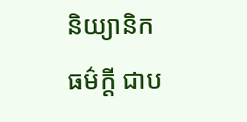និយ្យានិកធម៌ក្តី ជាប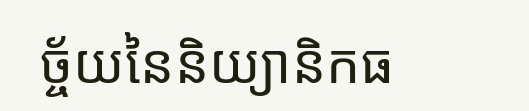ច្ច័យនៃនិយ្យានិកធ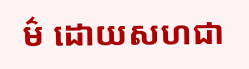ម៌ ដោយសហជា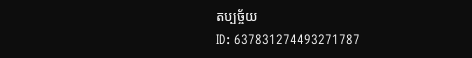តប្បច្ច័យ
ID: 637831274493271787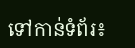ទៅកាន់ទំព័រ៖